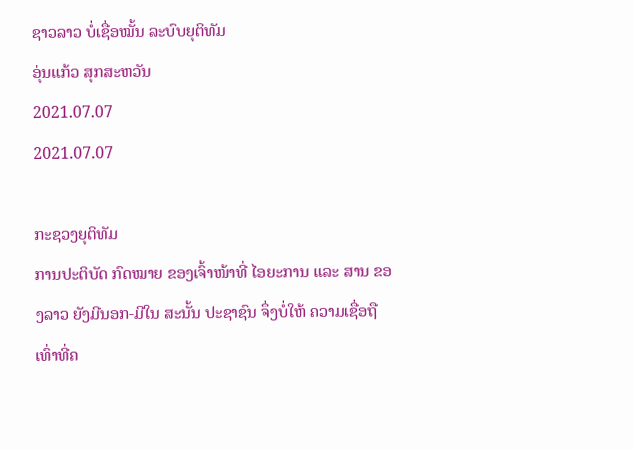ຊາວລາວ ບໍ່ເຊື່ອໝັ້ນ ລະບົບຍຸຕິທັມ
ອຸ່ນແກ້ວ ສຸກສະຫວັນ
2021.07.07
2021.07.07

ກະຊວງຍຸຕິທັມ
ການປະຕິບັດ ກົດໝາຍ ຂອງເຈົ້າໜ້າທີ່ ໄອຍະການ ແລະ ສານ ຂອງລາວ ຍັງມີນອກ-ມີໃນ ສະນັ້ນ ປະຊາຊົນ ຈຶ່ງບໍ່ໃຫ້ ຄວາມເຊື່ອຖືເທົ່າທີ່ຄ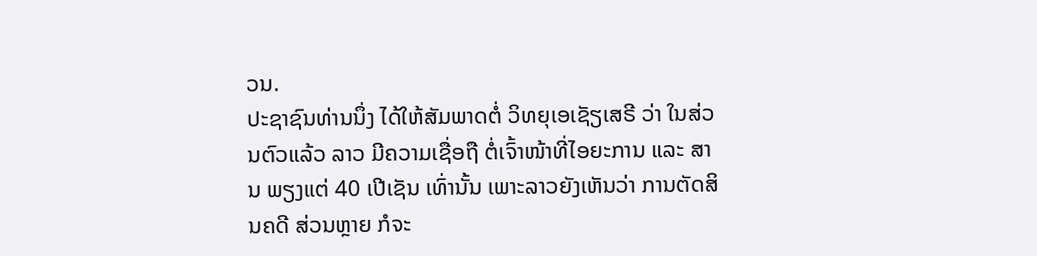ວນ.
ປະຊາຊົນທ່ານນຶ່ງ ໄດ້ໃຫ້ສັມພາດຕໍ່ ວິທຍຸເອເຊັຽເສຣີ ວ່າ ໃນສ່ວນຕົວແລ້ວ ລາວ ມີຄວາມເຊື່ອຖື ຕໍ່ເຈົ້າໜ້າທີ່ໄອຍະການ ແລະ ສານ ພຽງແຕ່ 40 ເປີເຊັນ ເທົ່ານັ້ນ ເພາະລາວຍັງເຫັນວ່າ ການຕັດສິນຄດີ ສ່ວນຫຼາຍ ກໍຈະ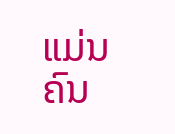ແມ່ນຄົນ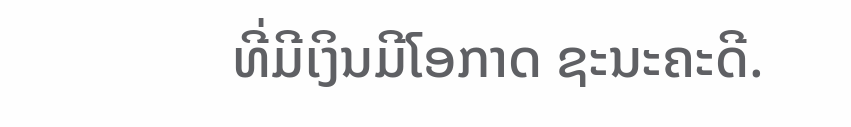ທີ່ມີເງິນມີໂອກາດ ຊະນະຄະດີ.